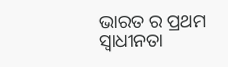ଭାରତ ର ପ୍ରଥମ ସ୍ୱାଧୀନତା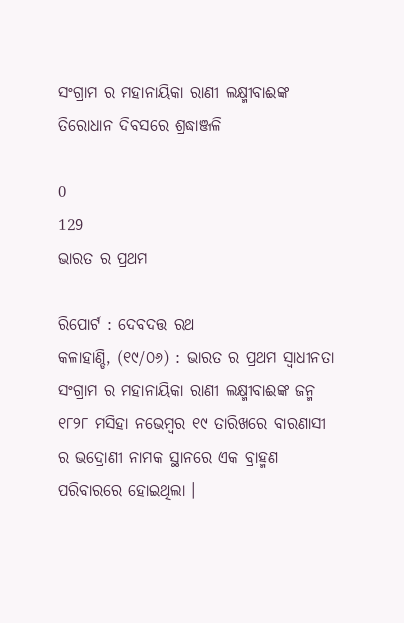ସଂଗ୍ରାମ ର ମହାନାୟିକା ରାଣୀ ଲକ୍ଷ୍ମୀବାଈଙ୍କ ତିରୋଧାନ ଦିବସରେ ଶ୍ରଦ୍ଧାଞ୍ଜଳି

0
129
ଭାରତ ର ପ୍ରଥମ

ରିପୋର୍ଟ : ଦେବଦତ୍ତ ରଥ
କଳାହାଣ୍ଡି, (୧୯/୦୬) : ଭାରତ ର ପ୍ରଥମ ସ୍ୱାଧୀନତା ସଂଗ୍ରାମ ର ମହାନାୟିକା ରାଣୀ ଲକ୍ଷ୍ମୀବାଈଙ୍କ ଜନ୍ମ ୧୮୨୮ ମସିହା ନଭେମ୍ବର ୧୯ ତାରିଖରେ ବାରଣାସୀ ର ଭଦ୍ରୋଣୀ ନାମକ ସ୍ଥାନରେ ଏକ ବ୍ରାହ୍ମଣ ପରିବାରରେ ହୋଇଥିଲା ।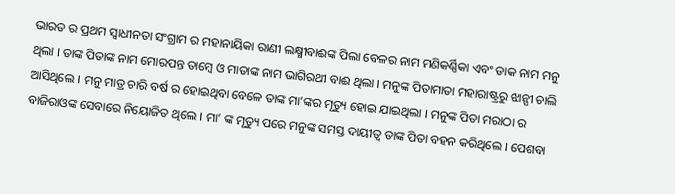ଭାରତ ର ପ୍ରଥମ ସ୍ୱାଧୀନତା ସଂଗ୍ରାମ ର ମହାନାୟିକା ରାଣୀ ଲକ୍ଷ୍ମୀବାଈଙ୍କ ପିଲା ବେଳର ନାମ ମଣିକର୍ଣ୍ଣିକା ଏବଂ ଡାକ ନାମ ମନୁ ଥିଲା । ତାଙ୍କ ପିତାଙ୍କ ନାମ ମୋରପନ୍ତ ତାମ୍ବେ ଓ ମାତାଙ୍କ ନାମ ଭାଗିରଥୀ ବାଈ ଥିଲା । ମନୁଙ୍କ ପିତାମାତା ମହାରାଷ୍ଟ୍ରରୁ ଝାନ୍ସୀ ଚାଲି ଆସିଥିଲେ । ମନୁ ମାତ୍ର ଚାରି ବର୍ଷ ର ହୋଇଥିବା ବେଳେ ତାଙ୍କ ମା’ଙ୍କର ମୃତ୍ୟୁ ହୋଇ ଯାଇଥିଲା । ମନୁଙ୍କ ପିତା ମରାଠା ର ବାଜିରାଓଙ୍କ ସେବାରେ ନିୟୋଜିତ ଥିଲେ । ମା’ ଙ୍କ ମୃତ୍ୟୁ ପରେ ମନୁଙ୍କ ସମସ୍ତ ଦାୟୀତ୍ୱ ତାଙ୍କ ପିତା ବହନ କରିଥିଲେ । ପେଶବା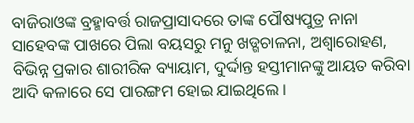ବାଜିରାଓଙ୍କ ବ୍ରହ୍ମାବର୍ତ୍ତ ରାଜପ୍ରାସାଦରେ ତାଙ୍କ ପୌଷ୍ୟପୁତ୍ର ନାନା ସାହେବଙ୍କ ପାଖରେ ପିଲା ବୟସରୁ ମନୁ ଖଡ୍ଗଚାଳନା, ଅଶ୍ୱାରୋହଣ, ବିଭିନ୍ନ ପ୍ରକାର ଶାରୀରିକ ବ୍ୟାୟାମ, ଦୁର୍ଦ୍ଦାନ୍ତ ହସ୍ତୀମାନଙ୍କୁ ଆୟତ କରିବା ଆଦି କଳାରେ ସେ ପାରଙ୍ଗମ ହୋଇ ଯାଇଥିଲେ ।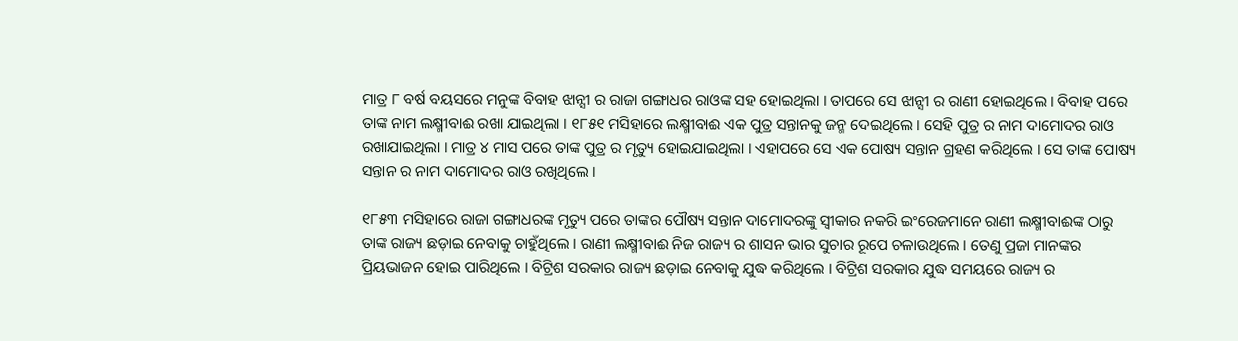ମାତ୍ର ୮ ବର୍ଷ ବୟସରେ ମନୁଙ୍କ ବିବାହ ଝାନ୍ସୀ ର ରାଜା ଗଙ୍ଗାଧର ରାଓଙ୍କ ସହ ହୋଇଥିଲା । ତାପରେ ସେ ଝାନ୍ସୀ ର ରାଣୀ ହୋଇଥିଲେ । ବିବାହ ପରେ ତାଙ୍କ ନାମ ଲକ୍ଷ୍ମୀବାଈ ରଖା ଯାଇଥିଲା । ୧୮୫୧ ମସିହାରେ ଲକ୍ଷ୍ମୀବାଈ ଏକ ପୁତ୍ର ସନ୍ତାନକୁ ଜନ୍ମ ଦେଇଥିଲେ । ସେହି ପୁତ୍ର ର ନାମ ଦାମୋଦର ରାଓ ରଖାଯାଇଥିଲା । ମାତ୍ର ୪ ମାସ ପରେ ତାଙ୍କ ପୁତ୍ର ର ମୃତ୍ୟୁ ହୋଇଯାଇଥିଲା । ଏହାପରେ ସେ ଏକ ପୋଷ୍ୟ ସନ୍ତାନ ଗ୍ରହଣ କରିଥିଲେ । ସେ ତାଙ୍କ ପୋଷ୍ୟ ସନ୍ତାନ ର ନାମ ଦାମୋଦର ରାଓ ରଖିଥିଲେ ।

୧୮୫୩ ମସିହାରେ ରାଜା ଗଙ୍ଗାଧରଙ୍କ ମୃତ୍ୟୁ ପରେ ତାଙ୍କର ପୌଷ୍ୟ ସନ୍ତାନ ଦାମୋଦରଙ୍କୁ ସ୍ୱୀକାର ନକରି ଇଂରେଜମାନେ ରାଣୀ ଲକ୍ଷ୍ମୀବାଈଙ୍କ ଠାରୁ ତାଙ୍କ ରାଜ୍ୟ ଛଡ଼ାଇ ନେବାକୁ ଚାହୁଁଥିଲେ । ରାଣୀ ଲକ୍ଷ୍ମୀବାଈ ନିଜ ରାଜ୍ୟ ର ଶାସନ ଭାର ସୁଚାର ରୂପେ ଚଳାଉଥିଲେ । ତେଣୁ ପ୍ରଜା ମାନଙ୍କର ପ୍ରିୟଭାଜନ ହୋଇ ପାରିଥିଲେ । ବିଟ୍ରିଶ ସରକାର ରାଜ୍ୟ ଛଡ଼ାଇ ନେବାକୁ ଯୁଦ୍ଧ କରିଥିଲେ । ବିଟ୍ରିଶ ସରକାର ଯୁଦ୍ଧ ସମୟରେ ରାଜ୍ୟ ର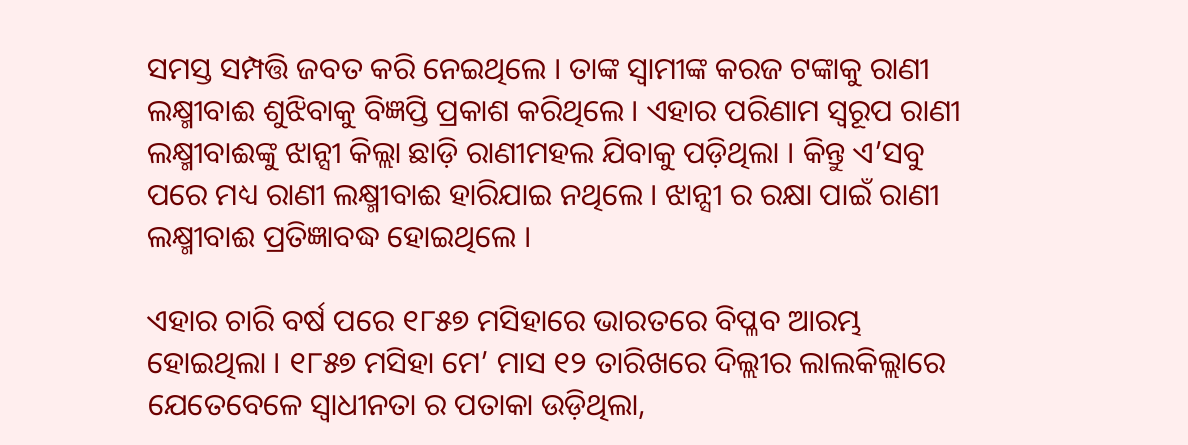ସମସ୍ତ ସମ୍ପତ୍ତି ଜବତ କରି ନେଇଥିଲେ । ତାଙ୍କ ସ୍ୱାମୀଙ୍କ କରଜ ଟଙ୍କାକୁ ରାଣୀ ଲକ୍ଷ୍ମୀବାଈ ଶୁଝିବାକୁ ବିଜ୍ଞପ୍ତି ପ୍ରକାଶ କରିଥିଲେ । ଏହାର ପରିଣାମ ସ୍ୱରୂପ ରାଣୀ ଲକ୍ଷ୍ମୀବାଈଙ୍କୁ ଝାନ୍ସୀ କିଲ୍ଲା ଛାଡ଼ି ରାଣୀମହଲ ଯିବାକୁ ପଡ଼ିଥିଲା । କିନ୍ତୁ ଏ’ସବୁ ପରେ ମଧ୍ୟ ରାଣୀ ଲକ୍ଷ୍ମୀବାଈ ହାରିଯାଇ ନଥିଲେ । ଝାନ୍ସୀ ର ରକ୍ଷା ପାଇଁ ରାଣୀ ଲକ୍ଷ୍ମୀବାଈ ପ୍ରତିଜ୍ଞାବଦ୍ଧ ହୋଇଥିଲେ ।

ଏହାର ଚାରି ବର୍ଷ ପରେ ୧୮୫୭ ମସିହାରେ ଭାରତରେ ବିପ୍ଳବ ଆରମ୍ଭ ହୋଇଥିଲା । ୧୮୫୭ ମସିହା ମେ’ ମାସ ୧୨ ତାରିଖରେ ଦିଲ୍ଲୀର ଲାଲକିଲ୍ଲାରେ ଯେତେବେଳେ ସ୍ୱାଧୀନତା ର ପତାକା ଉଡ଼ିଥିଲା,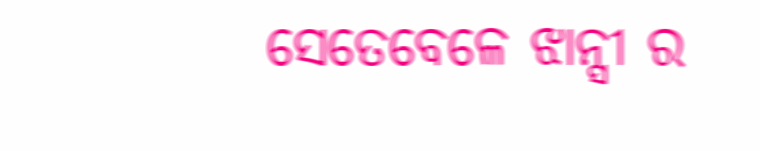ସେତେବେଳେ ଝାନ୍ସୀ ର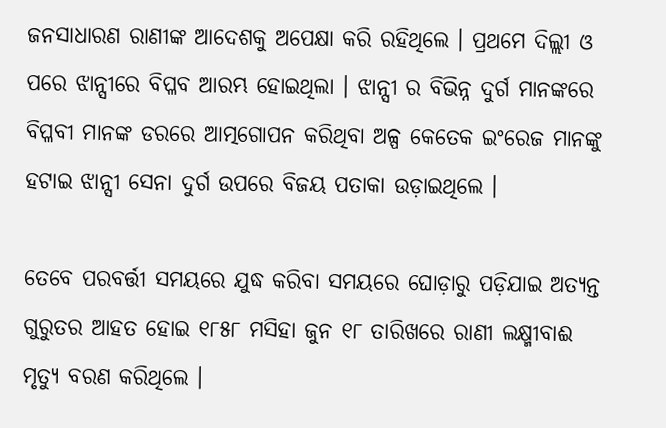ଜନସାଧାରଣ ରାଣୀଙ୍କ ଆଦେଶକୁ ଅପେକ୍ଷା କରି ରହିଥିଲେ । ପ୍ରଥମେ ଦିଲ୍ଲୀ ଓ ପରେ ଝାନ୍ସୀରେ ବିପ୍ଳବ ଆରମ୍ଭ ହୋଇଥିଲା । ଝାନ୍ସୀ ର ବିଭିନ୍ନ ଦୁର୍ଗ ମାନଙ୍କରେ ବିପ୍ଳବୀ ମାନଙ୍କ ଡରରେ ଆତ୍ମଗୋପନ କରିଥିବା ଅଳ୍ପ କେତେକ ଇଂରେଜ ମାନଙ୍କୁ ହଟାଇ ଝାନ୍ସୀ ସେନା ଦୁର୍ଗ ଉପରେ ବିଜୟ ପତାକା ଉଡ଼ାଇଥିଲେ ।

ତେବେ ପରବର୍ତ୍ତୀ ସମୟରେ ଯୁଦ୍ଧ କରିବା ସମୟରେ ଘୋଡ଼ାରୁ ପଡ଼ିଯାଇ ଅତ୍ୟନ୍ତ ଗୁରୁତର ଆହତ ହୋଇ ୧୮୫୮ ମସିହା ଜୁନ ୧୮ ତାରିଖରେ ରାଣୀ ଲକ୍ଷ୍ମୀବାଈ ମୃତ୍ୟୁ ବରଣ କରିଥିଲେ ।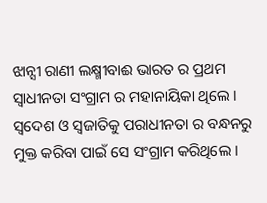ଝାନ୍ସୀ ରାଣୀ ଲକ୍ଷ୍ମୀବାଈ ଭାରତ ର ପ୍ରଥମ ସ୍ୱାଧୀନତା ସଂଗ୍ରାମ ର ମହାନାୟିକା ଥିଲେ । ସ୍ୱଦେଶ ଓ ସ୍ଵଜାତିକୁ ପରାଧୀନତା ର ବନ୍ଧନରୁ ମୁକ୍ତ କରିବା ପାଇଁ ସେ ସଂଗ୍ରାମ କରିଥିଲେ ।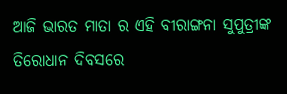ଆଜି ଭାରତ ମାତା ର ଏହି ବୀରାଙ୍ଗନା ସୁପୁତ୍ରୀଙ୍କ ତିରୋଧାନ ଦିବସରେ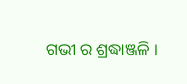ଗଭୀ ର ଶ୍ରଦ୍ଧାଞ୍ଜଳି ।